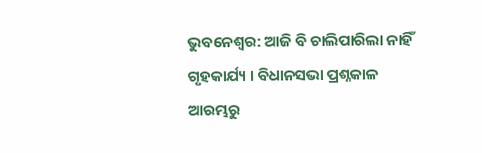ଭୁବନେଶ୍ୱର: ଆଜି ବି ଚାଲିପାରିଲା ନାହିଁ ଗୃହକାର୍ଯ୍ୟ । ବିଧାନସଭା ପ୍ରଶ୍ନକାଳ ଆରମ୍ଭରୁ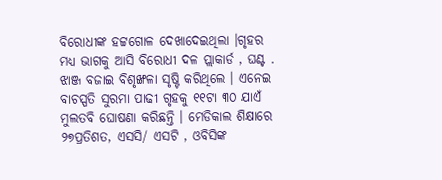ବିରୋଧୀଙ୍କ ହଟ୍ଟଗୋଳ ଦେଖାଦେଇଥିଲା ।ଗୃହର ମଧ୍ୟ ଭାଗକୁ ଆସି ବିରୋଧୀ ଦଳ ପ୍ଲାକାର୍ଡ , ଘଣ୍ଟ . ଝାଞ୍ଜ ବଜାଇ ବିଶୃଙ୍ଖଳା ସୃଷ୍ଟି କରିଥିଲେ । ଏନେଇ ବାଚସ୍ପତି ସୁରମା ପାଢୀ ଗୃହକୁ ୧୧ଟା ୩୦ ଯାଏଁ ମୁଲତବି ଘୋଷଣା କରିଛନ୍ତି । ମେଡିକାଲ ଶିକ୍ଷାରେ ୨୭ପ୍ରତିଶତ, ଏସସି/ ଏସଟି , ଓବିସିଙ୍କ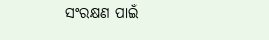ସଂରକ୍ଷଣ ପାଇଁ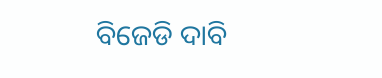ବିଜେଡି ଦାବି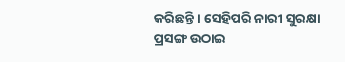କରିଛନ୍ତି । ସେହିପରି ନାରୀ ସୁରକ୍ଷା ପ୍ରସଙ୍ଗ ଉଠାଇ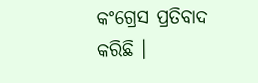କଂଗ୍ରେସ ପ୍ରତିବାଦ କରିଛି ।